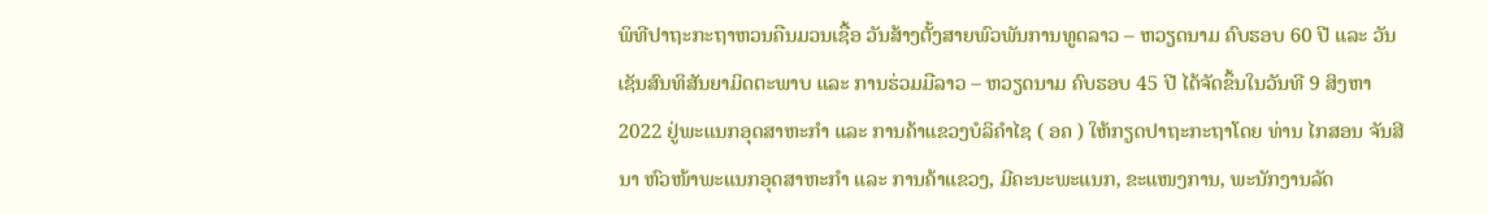ພິທີປາຖະກະຖາຫວນຄືນມວນເຊື້ອ ວັນສ້າງຕັ້ງສາຍພົວພັນການທູດລາວ – ຫວຽດນາມ ຄົບຮອບ 60 ປີ ແລະ ວັນເຊັນສົນທິສັນຍາມິດຕະພາບ ແລະ ການຮ່ວມມືລາວ – ຫວຽດນາມ ຄົບຮອບ 45 ປີ ໄດ້ຈັດຂຶ້ນໃນວັນທີ 9 ສິງຫາ 2022 ຢູ່ພະແນກອຸດສາຫະກຳ ແລະ ການຄ້າແຂວງບໍລິຄຳໄຊ ( ອຄ ) ໃຫ້ກຽດປາຖະກະຖາໂດຍ ທ່ານ ໄກສອນ ຈັນສີນາ ຫົວໜ້າພະແນກອຸດສາຫະກຳ ແລະ ການຄ້າແຂວງ, ມີຄະນະພະແນກ, ຂະແໜງການ, ພະນັກງານລັດ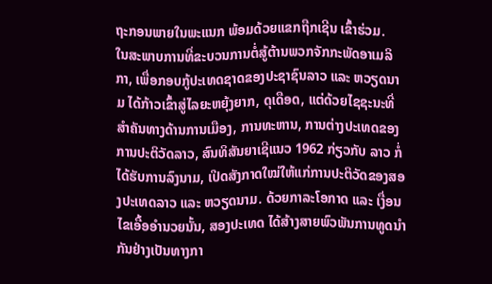ຖະກອນພາຍໃນພະແນກ ພ້ອມດ້ວຍແຂກຖືກເຊີນ ເຂົ້າຮ່ວມ.
ໃນສະພາບການທີ່ຂະບວນການຕໍ່ສູ້ຕ້ານພວກຈັກກະພັດອາເມລິກາ, ເພື່ອກອບກູ້ປະເທດຊາດຂອງປະຊາຊົນລາວ ແລະ ຫວຽດນາມ ໄດ້ກ້າວເຂົ້າສູ່ໄລຍະຫຍຸ້ງຍາກ, ດຸເດືອດ, ແຕ່ດ້ວຍໄຊຊະນະທີ່ສຳຄັນທາງດ້ານການເມືອງ, ການທະຫານ, ການຕ່າງປະເທດຂອງການປະຕິວັດລາວ, ສົນທິສັນຍາເຊີແນວ 1962 ກ່ຽວກັບ ລາວ ກໍ່ໄດ້ຮັບການລົງນາມ, ເປີດສັງກາດໃໝ່ໃຫ້ແກ່ການປະຕິວັດຂອງສອງປະເທດລາວ ແລະ ຫວຽດນາມ. ດ້ວຍກາລະໂອກາດ ແລະ ເງື່ອນໄຂເອື້ອອໍານວຍນັ້ນ, ສອງປະເທດ ໄດ້ສ້າງສາຍພົວພັນການທູດນຳກັນຢ່າງເປັນທາງກາ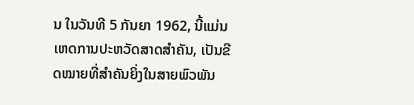ນ ໃນວັນທີ 5 ກັນຍາ 1962, ນີ້ແມ່ນເຫດການປະຫວັດສາດສຳຄັນ, ເປັນຂີດໝາຍທີ່ສໍາຄັນຍິ່ງໃນສາຍພົວພັນ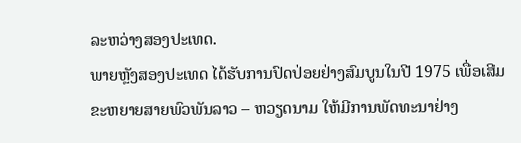ລະຫວ່າງສອງປະເທດ.
ພາຍຫຼັງສອງປະເທດ ໄດ້ຮັບການປົດປ່ອຍຢ່າງສົມບູນໃນປີ 1975 ເພື່ອເສີມຂະຫຍາຍສາຍພົວພັນລາວ – ຫວຽດນາມ ໃຫ້ມີການພັດທະນາຢ່າງ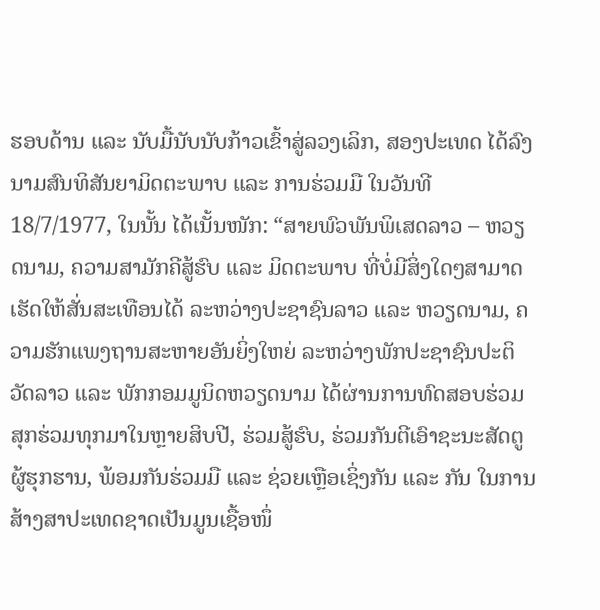ຮອບດ້ານ ແລະ ນັບມື້ນັບນັບກ້າວເຂົ້າສູ່ລວງເລິກ, ສອງປະເທດ ໄດ້ລົງນາມສົນທິສັນຍາມິດຕະພາບ ແລະ ການຮ່ວມມື ໃນວັນທີ 18/7/1977, ໃນນັ້ນ ໄດ້ເນັ້ນໜັກ: “ສາຍພົວພັນພິເສດລາວ – ຫວຽດນາມ, ຄວາມສາມັກຄີສູ້ຮົບ ແລະ ມິດຕະພາບ ທີ່ບໍ່ມີສິ່ງໃດໆສາມາດເຮັດໃຫ້ສັ່ນສະເທືອນໄດ້ ລະຫວ່າງປະຊາຊົນລາວ ແລະ ຫວຽດນາມ, ຄວາມຮັກແພງຖານສະຫາຍອັນຍິ່ງໃຫຍ່ ລະຫວ່າງພັກປະຊາຊົນປະຕິວັດລາວ ແລະ ພັກກອມມູນິດຫວຽດນາມ ໄດ້ຜ່ານການທົດສອບຮ່ວມສຸກຮ່ວມທຸກມາໃນຫຼາຍສິບປີ, ຮ່ວມສູ້ຮົບ, ຮ່ວມກັນຕີເອົາຊະນະສັດຕູຜູ້ຮຸກຮານ, ພ້ອມກັນຮ່ວມມື ແລະ ຊ່ວຍເຫຼືອເຊິ່ງກັນ ແລະ ກັນ ໃນການສ້າງສາປະເທດຊາດເປັນມູນເຊື້ອໜຶ່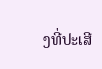ງທີ່ປະເສີ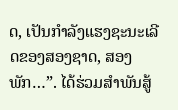ດ, ເປັນກໍາລັງແຮງຊະນະເລີດຂອງສອງຊາດ, ສອງພັກ…”. ໄດ້ຮ່ວມສຳພັນສູ້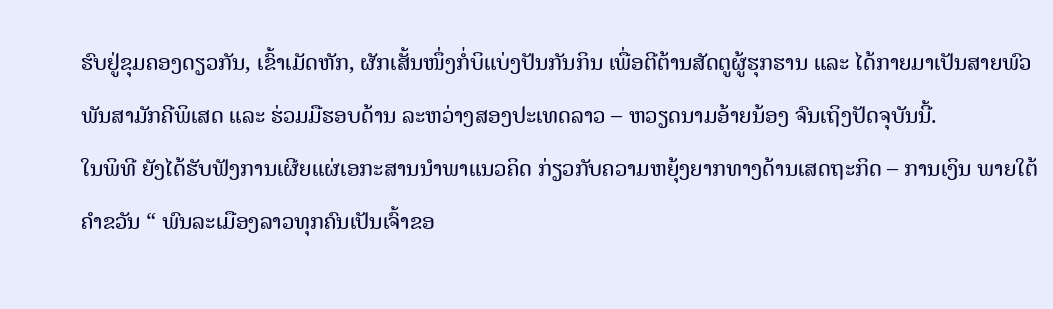ຮົບຢູ່ຂຸມຄອງດຽວກັນ, ເຂົ້າເມັດຫັກ, ຜັກເສັ້ນໜຶ່ງກໍ່ບິແບ່ງປັນກັນກິນ ເພື່ອຕີຕ້ານສັດຕູຜູ້ຮຸກຮານ ແລະ ໄດ້ກາຍມາເປັນສາຍພົວພັນສາມັກຄີພິເສດ ແລະ ຮ່ວມມືຮອບດ້ານ ລະຫວ່າງສອງປະເທດລາວ – ຫວຽດນາມອ້າຍນ້ອງ ຈົນເຖິງປັດຈຸບັນນີ້.
ໃນພິທີ ຍັງໄດ້ຮັບຟັງການເຜີຍແຜ່ເອກະສານນໍາພາແນວຄິດ ກ່ຽວກັບຄວາມຫຍຸ້ງຍາກທາງດ້ານເສດຖະກິດ – ການເງິນ ພາຍໃຕ້ຄໍາຂວັນ “ ພົນລະເມືອງລາວທຸກຄົນເປັນເຈົ້າຂອ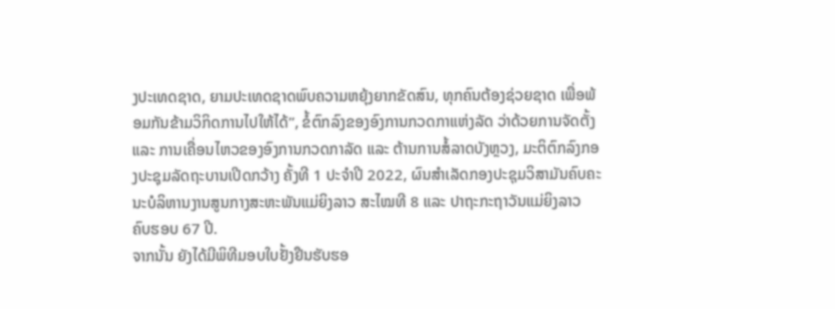ງປະເທດຊາດ, ຍາມປະເທດຊາດພົບຄວາມຫຍຸ້ງຍາກຂັດສົນ, ທຸກຄົນຕ້ອງຊ່ວຍຊາດ ເພື່ອພ້ອມກັນຂ້າມວິກິດການໄປໃຫ້ໄດ້”, ຂໍ້ຕົກລົງຂອງອົງການກວດກາແຫ່ງລັດ ວ່າດ້ວຍການຈັດຕັ້ງ ແລະ ການເຄື່ອນໄຫວຂອງອົງການກວດກາລັດ ແລະ ຕ້ານການສໍ້ລາດບັງຫຼວງ, ມະຕິຕົກລົງກອງປະຊຸມລັດຖະບານເປີດກວ້າງ ຄັ້ງທີ 1 ປະຈຳປີ 2022, ຜົນສຳເລັດກອງປະຊຸມວິສາມັນຄົບຄະນະບໍລິຫານງານສູນກາງສະຫະພັນແມ່ຍິງລາວ ສະໄໝທີ 8 ແລະ ປາຖະກະຖາວັນແມ່ຍິງລາວ ຄົບຮອບ 67 ປີ.
ຈາກນັ້ນ ຍັງໄດ້ມີພິທີມອບໃບຢັ້ງຢືນຮັບຮອ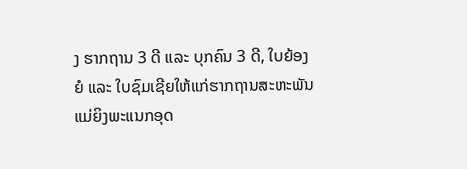ງ ຮາກຖານ 3 ດີ ແລະ ບຸກຄົນ 3 ດີ, ໃບຍ້ອງຍໍ ແລະ ໃບຊົມເຊີຍໃຫ້ແກ່ຮາກຖານສະຫະພັນແມ່ຍິງພະແນກອຸດ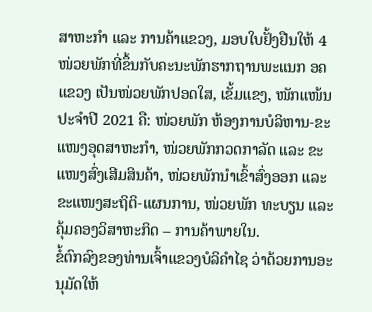ສາຫະກຳ ແລະ ການຄ້າແຂວງ, ມອບໃບຢັ້ງຢືນໃຫ້ 4 ໜ່ວຍພັກທີ່ຂຶ້ນກັບຄະນະພັກຮາກຖານພະແນກ ອຄ ແຂວງ ເປັນໜ່ວຍພັກປອດໃສ, ເຂັ້ມແຂງ, ໜັກແໜ້ນ ປະຈຳປີ 2021 ຄື: ໜ່ວຍພັກ ຫ້ອງການບໍລິຫານ-ຂະແໜງອຸດສາຫະກຳ, ໜ່ວຍພັກກວດກາລັດ ແລະ ຂະແໜງສົ່ງເສີມສິນຄ້າ, ໜ່ວຍພັກນຳເຂົ້າສົ່ງອອກ ແລະ ຂະແໜງສະຖິຕິ-ແຜນການ, ໜ່ວຍພັກ ທະບຽນ ແລະ ຄຸ້ມຄອງວິສາຫະກິດ – ການຄ້າພາຍໃນ.
ຂໍ້ຕົກລົງຂອງທ່ານເຈົ້າແຂວງບໍລິຄຳໄຊ ວ່າດ້ວຍການອະນຸມັດໃຫ້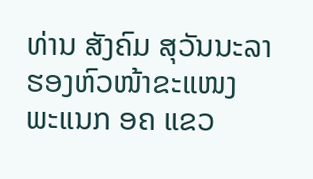ທ່ານ ສັງຄົມ ສຸວັນນະລາ ຮອງຫົວໜ້າຂະແໜງ ພະແນກ ອຄ ແຂວ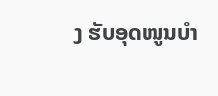ງ ຮັບອຸດໜູນບຳ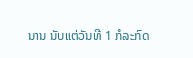ນານ ນັບແຕ່ວັນທີ 1 ກໍລະກົດ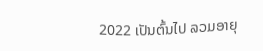2022 ເປັນຕົ້ນໄປ ລວມອາຍຸ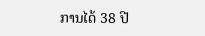ການໄດ້ 38 ປີ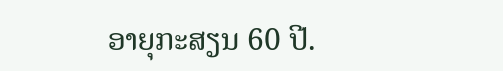ອາຍຸກະສຽນ 60 ປີ.